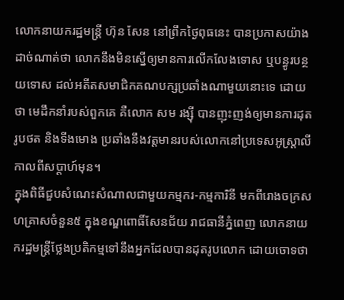លោកនាយករដ្ឋមន្រ្តី ហ៊ុន សែន នៅព្រឹកថ្ងៃពុធនេះ បានប្រកាសយ៉ាងដាច់ណាត់ថា លោកនឹងមិនស្នើឲ្យមានការលើកលែងទោស ឬបន្ធូរបន្ថយទោស ដល់អតីតសមាជិកគណបក្សប្រឆាំងណាមួយនោះទេ ដោយថា មេដឹកនាំរបស់ពួកគេ គឺលោក សម រង្ស៊ី បានញុះញង់ឲ្យមានការដុតរូបថត និងទីងមោង ប្រឆាំងនឹងវត្តមានរបស់លោកនៅប្រទេសអូស្រ្តាលី កាលពីសប្តាហ៍មុន។
ក្នុងពិធីជួបសំណេះសំណាលជាមួយកម្មករ-កម្មការិនី មកពីរោងចក្រសហគ្រាសចំនួន៥ ក្នុងខណ្ឌពោធិ៍សែនជ័យ រាជធានីភ្នំពេញ លោកនាយករដ្ឋមន្រ្តីថ្លែងប្រតិកម្មទៅនឹងអ្នកដែលបានដុតរូបលោក ដោយចោទថា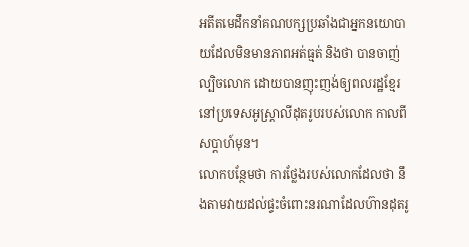អតីតមេដឹកនាំគណបក្សប្រឆាំងជាអ្នកនយោបាយដែលមិនមានភាពអត់ធ្មត់ និងថា បានចាញ់ល្បិចលោក ដោយបានញុះញង់ឲ្យពលរដ្ឋខ្មែរនៅប្រទេសអូស្រ្តាលីដុតរូបរបស់លោក កាលពីសប្តាហ៍មុន។
លោកបន្ថែមថា ការថ្លែងរបស់លោកដែលថា នឹងតាមវាយដល់ផ្ទះចំពោះនរណាដែលហ៊ានដុតរូ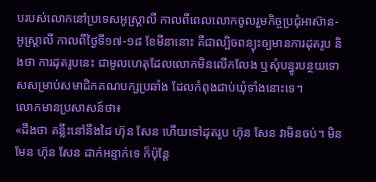បរបស់លោកនៅប្រទេសអូស្រ្តាលី កាលពីពេលលោកចូលរួមកិច្ចប្រជុំអាស៊ាន-អូស្រ្តាលី កាលពីថ្ងៃទី១៧-១៨ ខែមីនានោះ គឺជាល្បិចពន្យុះឲ្យមានការដុតរូប និងថា ការដុតរូបនេះ ជាមូលហេតុដែលលោកមិនលើកលែង ឬសុំបន្ធូរបន្ថយទោសសម្រាប់សមាជិកគណបក្សប្រឆាំង ដែលកំពុងជាប់ឃុំទាំងនោះទេ។
លោកមានប្រសាសន៍ថា៖
«ដឹងថា គន្លឹះនៅនឹងដៃ ហ៊ុន សែន ហើយទៅដុតរូប ហ៊ុន សែន វាមិនចប់។ មិនមែន ហ៊ុន សែន ដាក់អន្ទាក់ទេ ក៏ប៉ុន្តែ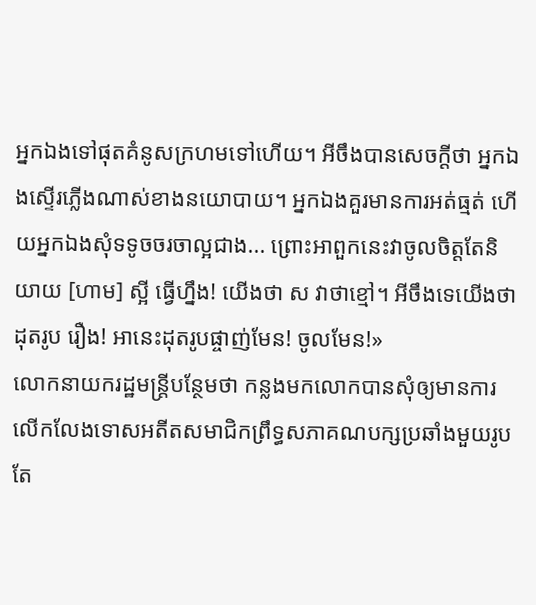អ្នកឯងទៅផុតគំនូសក្រហមទៅហើយ។ អីចឹងបានសេចក្តីថា អ្នកឯងស្ទើរភ្លើងណាស់ខាងនយោបាយ។ អ្នកឯងគួរមានការអត់ធ្មត់ ហើយអ្នកឯងសុំទទូចចរចាល្អជាង... ព្រោះអាពួកនេះវាចូលចិត្តតែនិយាយ [ហាម] ស្អី ធ្វើហ្នឹង! យើងថា ស វាថាខ្មៅ។ អីចឹងទេយើងថា ដុតរូប រឿង! អានេះដុតរូបផ្ចាញ់មែន! ចូលមែន!»
លោកនាយករដ្ឋមន្រ្តីបន្ថែមថា កន្លងមកលោកបានសុំឲ្យមានការលើកលែងទោសអតីតសមាជិកព្រឹទ្ធសភាគណបក្សប្រឆាំងមួយរូប តែ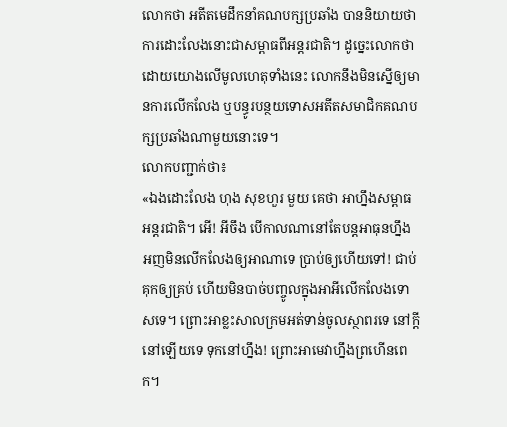លោកថា អតីតមេដឹកនាំគណបក្សប្រឆាំង បាននិយាយថា ការដោះលែងនោះជាសម្ពាធពីអន្តរជាតិ។ ដូច្នេះលោកថា ដោយយោងលើមូលហេតុទាំងនេះ លោកនឹងមិនស្នើឲ្យមានការលើកលែង ឬបន្ធូរបន្ថយទោសអតីតសមាជិកគណបក្សប្រឆាំងណាមួយនោះទេ។
លោកបញ្ជាក់ថា៖
«ឯងដោះលែង ហុង សុខហួរ មួយ គេថា អាហ្នឹងសម្ពាធអន្តរជាតិ។ អើ! អីចឹង បើកាលណានៅតែបន្តអាធុនហ្នឹង អញមិនលើកលែងឲ្យអាណាទេ ប្រាប់ឲ្យហើយទៅ! ជាប់គុកឲ្យគ្រប់ ហើយមិនបាច់បញ្ចូលក្នុងអាអីលើកលែងទោសទេ។ ព្រោះអាខ្លះសាលក្រមអត់ទាន់ចូលស្ថាពរទេ នៅក្តីនៅឡើយទេ ទុកនៅហ្នឹង! ព្រោះអាមេវាហ្នឹងព្រហើនពេក។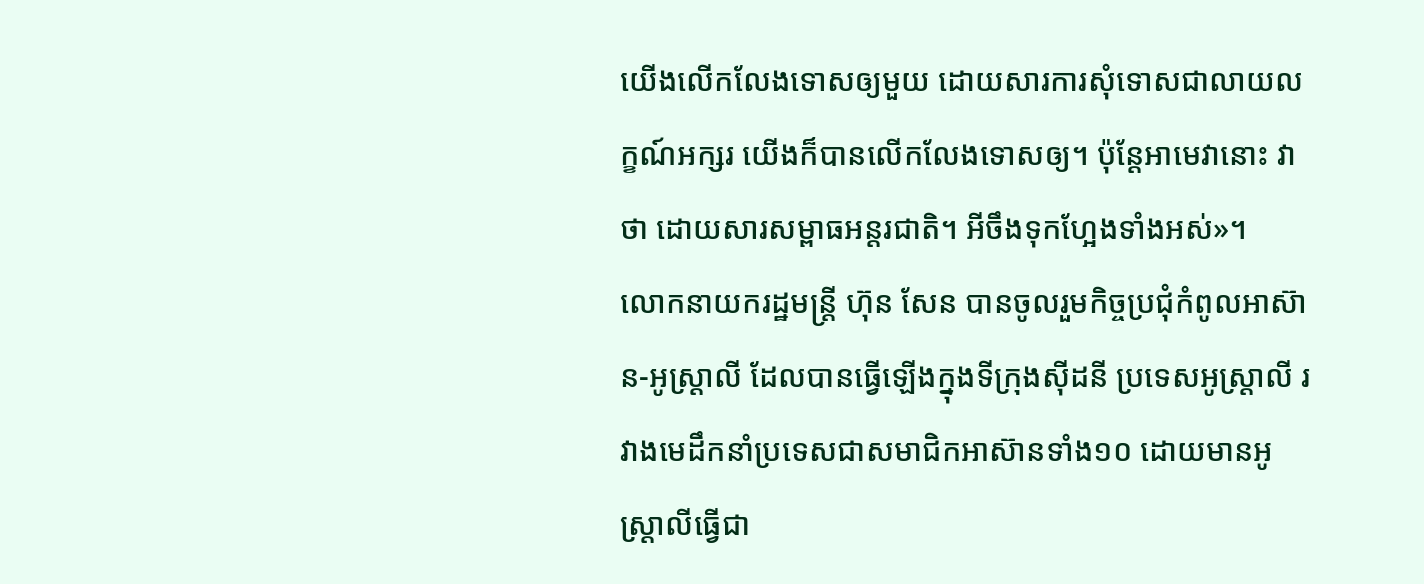យើងលើកលែងទោសឲ្យមួយ ដោយសារការសុំទោសជាលាយលក្ខណ៍អក្សរ យើងក៏បានលើកលែងទោសឲ្យ។ ប៉ុន្តែអាមេវានោះ វាថា ដោយសារសម្ពាធអន្តរជាតិ។ អីចឹងទុកហ្អែងទាំងអស់»។
លោកនាយករដ្ឋមន្រ្តី ហ៊ុន សែន បានចូលរួមកិច្ចប្រជុំកំពូលអាស៊ាន-អូស្ត្រាលី ដែលបានធ្វើឡើងក្នុងទីក្រុងស៊ីដនី ប្រទេសអូស្រ្តាលី រវាងមេដឹកនាំប្រទេសជាសមាជិកអាស៊ានទាំង១០ ដោយមានអូស្ត្រាលីធ្វើជា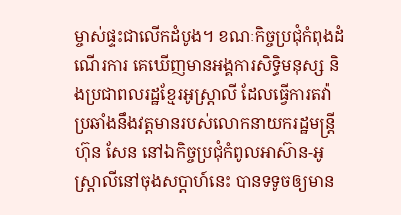ម្ចាស់ផ្ទះជាលើកដំបូង។ ខណៈកិច្ចប្រជុំកំពុងដំណើរការ គេឃើញមានអង្គការសិទ្ធិមនុស្ស និងប្រជាពលរដ្ឋខ្មែរអូស្ត្រាលី ដែលធ្វើការតវ៉ាប្រឆាំងនឹងវត្តមានរបស់លោកនាយករដ្ឋមន្ត្រី ហ៊ុន សែន នៅឯកិច្ចប្រជុំកំពូលអាស៊ាន-អូស្ត្រាលីនៅចុងសប្តាហ៍នេះ បានទទូចឲ្យមាន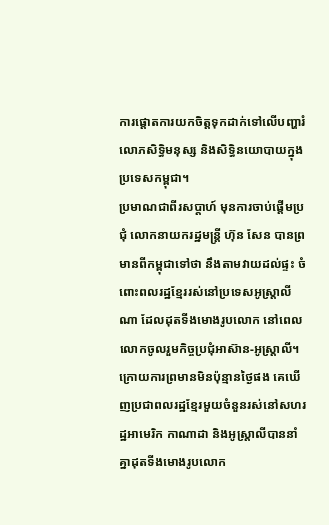ការផ្តោតការយកចិត្តទុកដាក់ទៅលើបញ្ហារំលោភសិទ្ធិមនុស្ស និងសិទ្ធិនយោបាយក្នុងប្រទេសកម្ពុជា។
ប្រមាណជាពីរសប្តាហ៍ មុនការចាប់ផ្តើមប្រជុំ លោកនាយករដ្ឋមន្រ្តី ហ៊ុន សែន បានព្រមានពីកម្ពុជាទៅថា នឹងតាមវាយដល់ផ្ទះ ចំពោះពលរដ្ឋខ្មែររស់នៅប្រទេសអូស្ត្រាលីណា ដែលដុតទីងមោងរូបលោក នៅពេលលោកចូលរួមកិច្ចប្រជុំអាស៊ាន-អូស្ត្រាលី។ ក្រោយការព្រមានមិនប៉ុន្មានថ្ងៃផង គេឃើញប្រជាពលរដ្ឋខ្មែរមួយចំនួនរស់នៅសហរដ្ឋអាមេរិក កាណាដា និងអូស្ត្រាលីបាននាំគ្នាដុតទីងមោងរូបលោក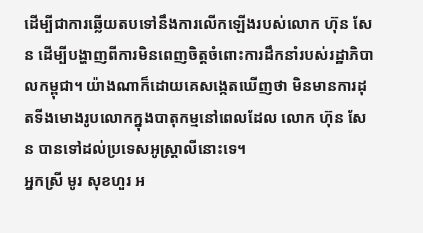ដើម្បីជាការឆ្លើយតបទៅនឹងការលើកឡើងរបស់លោក ហ៊ុន សែន ដើម្បីបង្ហាញពីការមិនពេញចិត្តចំពោះការដឹកនាំរបស់រដ្ឋាភិបាលកម្ពុជា។ យ៉ាងណាក៏ដោយគេសង្កេតឃើញថា មិនមានការដុតទីងមោងរូបលោកក្នុងបាតុកម្មនៅពេលដែល លោក ហ៊ុន សែន បានទៅដល់ប្រទេសអូស្ត្រាលីនោះទេ។
អ្នកស្រី មូរ សុខហួរ អ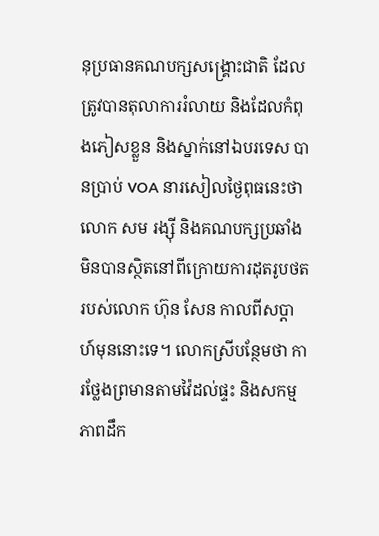នុប្រធានគណបក្សសង្គ្រោះជាតិ ដែលត្រូវបានតុលាការរំលាយ និងដែលកំពុងភៀសខ្លួន និងស្នាក់នៅឯបរទេស បានប្រាប់ VOA នារសៀលថ្ងៃពុធនេះថា លោក សម រង្ស៊ី និងគណបក្សប្រឆាំងមិនបានស្ថិតនៅពីក្រោយការដុតរូបថតរបស់លោក ហ៊ុន សែន កាលពីសប្តាហ៍មុននោះទេ។ លោកស្រីបន្ថែមថា ការថ្លែងព្រមានតាមវ៉ៃដល់ផ្ទះ និងសកម្មភាពដឹក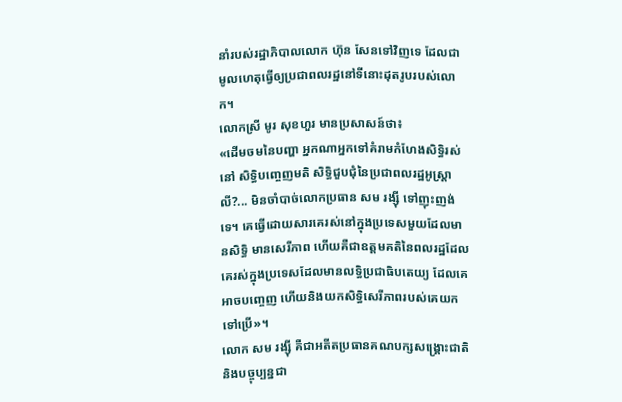នាំរបស់រដ្ឋាភិបាលលោក ហ៊ុន សែនទៅវិញទេ ដែលជាមូលហេតុធ្វើឲ្យប្រជាពលរដ្ឋនៅទីនោះដុតរូបរបស់លោក។
លោកស្រី មូរ សុខហួរ មានប្រសាសន៍ថា៖
«ដើមចមនៃបញ្ហា អ្នកណាអ្នកទៅគំរាមកំហែងសិទ្ធិរស់នៅ សិទ្ធិបញ្ចេញមតិ សិទ្ធិជួបជុំនៃប្រជាពលរដ្ឋអូស្រ្តាលី?... មិនចាំបាច់លោកប្រធាន សម រង្ស៊ី ទៅញុះញង់ទេ។ គេធ្វើដោយសារគេរស់នៅក្នុងប្រទេសមួយដែលមានសិទ្ធិ មានសេរីភាព ហើយគឺជាឧត្តមគតិនៃពលរដ្ឋដែលគេរស់ក្នុងប្រទេសដែលមានលទ្ធិប្រជាធិបតេយ្យ ដែលគេអាចបញ្ចេញ ហើយនិងយកសិទ្ធិសេរីភាពរបស់គេយកទៅប្រើ»។
លោក សម រង្ស៊ី គឺជាអតីតប្រធានគណបក្សសង្គ្រោះជាតិ និងបច្ចុប្បន្នជា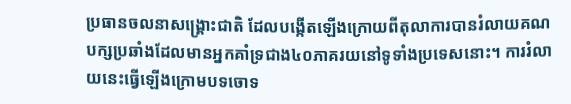ប្រធានចលនាសង្គ្រោះជាតិ ដែលបង្កើតឡើងក្រោយពីតុលាការបានរំលាយគណបក្សប្រឆាំងដែលមានអ្នកគាំទ្រជាង៤០ភាគរយនៅទូទាំងប្រទេសនោះ។ ការរំលាយនេះធ្វើឡើងក្រោមបទចោទ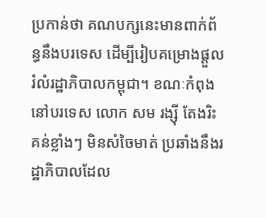ប្រកាន់ថា គណបក្សនេះមានពាក់ព័ន្ធនឹងបរទេស ដើម្បីរៀបគម្រោងផ្តួលរំលំរដ្ឋាភិបាលកម្ពុជា។ ខណៈកំពុងនៅបរទេស លោក សម រង្ស៊ី តែងរិះគន់ខ្លាំងៗ មិនសំចៃមាត់ ប្រឆាំងនឹងរដ្ឋាភិបាលដែល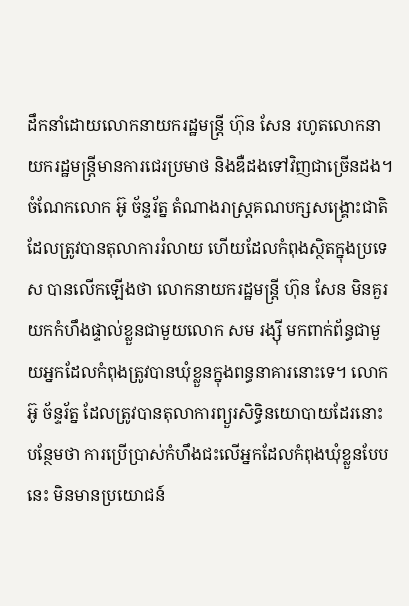ដឹកនាំដោយលោកនាយករដ្ឋមន្រ្តី ហ៊ុន សែន រហូតលោកនាយករដ្ឋមន្រ្តីមានការជេរប្រមាថ និងឌឺដងទៅវិញជាច្រើនដង។
ចំណែកលោក អ៊ូ ច័ន្ទរ័ត្ន តំណាងរាស្រ្តគណបក្សសង្គ្រោះជាតិ ដែលត្រូវបានតុលាការរំលាយ ហើយដែលកំពុងស្ថិតក្នុងប្រទេស បានលើកឡើងថា លោកនាយករដ្ឋមន្រ្តី ហ៊ុន សែន មិនគួរយកកំហឹងផ្ទាល់ខ្លួនជាមួយលោក សម រង្ស៊ី មកពាក់ព័ន្ធជាមួយអ្នកដែលកំពុងត្រូវបានឃុំខ្លួនក្នុងពន្ធនាគារនោះទេ។ លោកអ៊ូ ច័ន្ទរ័ត្ន ដែលត្រូវបានតុលាការព្យួរសិទ្ធិនយោបាយដែរនោះ បន្ថែមថា ការប្រើប្រាស់កំហឹងជះលើអ្នកដែលកំពុងឃុំខ្លួនបែបនេះ មិនមានប្រយោជន៍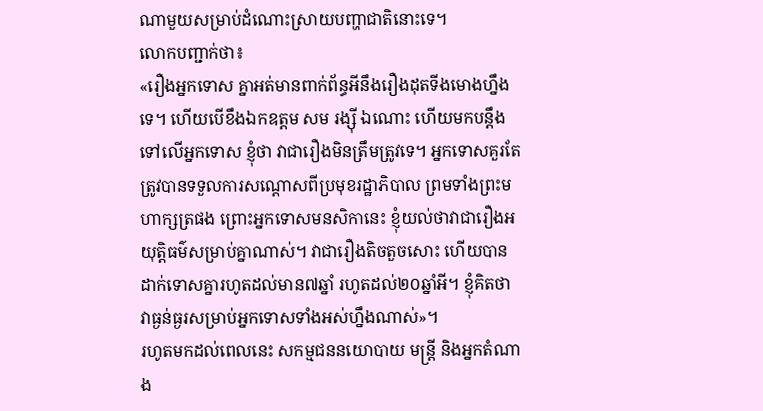ណាមួយសម្រាប់ដំណោះស្រាយបញ្ហាជាតិនោះទេ។
លោកបញ្ជាក់ថា៖
«រឿងអ្នកទោស គ្នាអត់មានពាក់ព័ន្ធអីនឹងរឿងដុតទីងមោងហ្នឹងទេ។ ហើយបើខឹងឯកឧត្តម សម រង្ស៊ី ឯណោះ ហើយមកបន្តឹងទៅលើអ្នកទោស ខ្ញុំថា វាជារឿងមិនត្រឹមត្រូវទេ។ អ្នកទោសគួរតែត្រូវបានទទួលការសណ្តោសពីប្រមុខរដ្ឋាភិបាល ព្រមទាំងព្រះមហាក្សត្រផង ព្រោះអ្នកទោសមនសិកានេះ ខ្ញុំយល់ថាវាជារឿងអយុត្តិធម៌សម្រាប់គ្នាណាស់។ វាជារឿងតិចតួចសោះ ហើយបានដាក់ទោសគ្នារហូតដល់មាន៧ឆ្នាំ រហូតដល់២០ឆ្នាំអី។ ខ្ញុំគិតថា វាធ្ងន់ធ្ងរសម្រាប់អ្នកទោសទាំងអស់ហ្នឹងណាស់»។
រហូតមកដល់ពេលនេះ សកម្មជននយោបាយ មន្ត្រី និងអ្នកតំណាង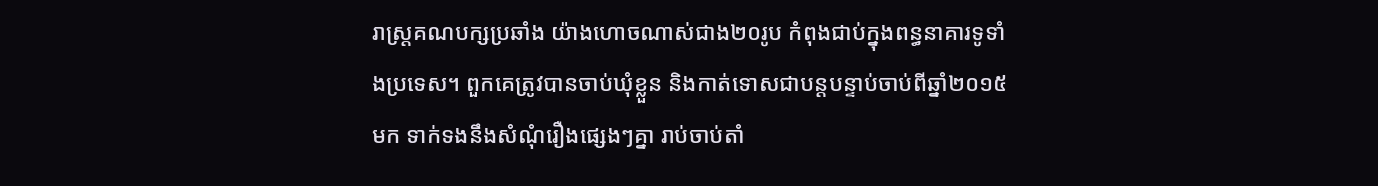រាស្ត្រគណបក្សប្រឆាំង យ៉ាងហោចណាស់ជាង២០រូប កំពុងជាប់ក្នុងពន្ធនាគារទូទាំងប្រទេស។ ពួកគេត្រូវបានចាប់ឃុំខ្លួន និងកាត់ទោសជាបន្តបន្ទាប់ចាប់ពីឆ្នាំ២០១៥មក ទាក់ទងនឹងសំណុំរឿងផ្សេងៗគ្នា រាប់ចាប់តាំ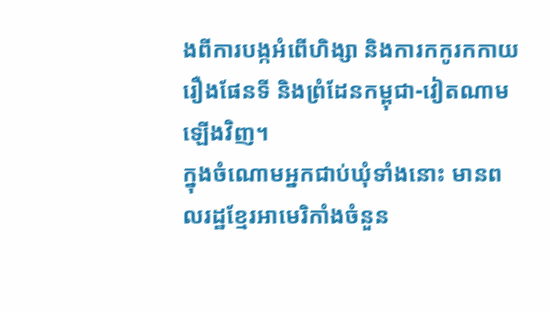ងពីការបង្កអំពើហិង្សា និងការកកូរកកាយរឿងផែនទី និងព្រំដែនកម្ពុជា-វៀតណាមឡើងវិញ។
ក្នុងចំណោមអ្នកជាប់ឃុំទាំងនោះ មានពលរដ្ឋខ្មែរអាមេរិកាំងចំនួន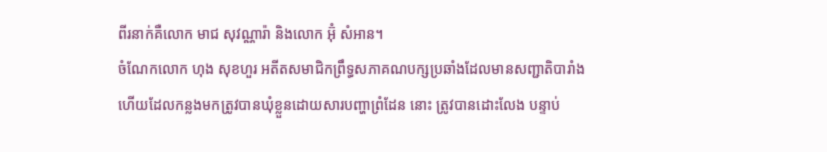ពីរនាក់គឺលោក មាជ សុវណ្ណារ៉ា និងលោក អ៊ុំ សំអាន។
ចំណែកលោក ហុង សុខហួរ អតីតសមាជិកព្រឹទ្ធសភាគណបក្សប្រឆាំងដែលមានសញ្ជាតិបារាំង ហើយដែលកន្លងមកត្រូវបានឃុំខ្លួនដោយសារបញ្ហាព្រំដែន នោះ ត្រូវបានដោះលែង បន្ទាប់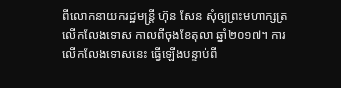ពីលោកនាយករដ្ឋមន្រ្តី ហ៊ុន សែន សុំឲ្យព្រះមហាក្សត្រលើកលែងទោស កាលពីចុងខែតុលា ឆ្នាំ២០១៧។ ការលើកលែងទោសនេះ ធ្វើឡើងបន្ទាប់ពី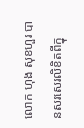លោក ហុង សុខហួរ បានសរសេរលិខិតពីក្នុ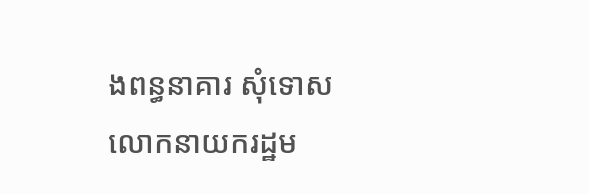ងពន្ធនាគារ សុំទោសលោកនាយករដ្ឋម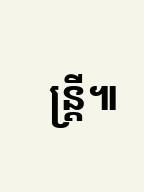ន្រ្តី៕